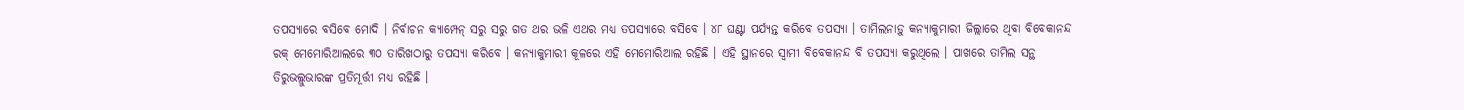ତପସ୍ୟାରେ ବସିବେ ମୋଦି । ନିର୍ବାଚନ କ୍ୟାମ୍ପେନ୍ ସରୁ ସରୁ ଗତ ଥର ଭଳି ଏଥର ମଧ୍ୟ ତପସ୍ୟାରେ ବସିବେ । ୪୮ ଘଣ୍ଟା ପର୍ଯ୍ୟନ୍ତ କରିବେ ତପସ୍ୟା । ତାମିଲନାଡ଼ୁ କନ୍ୟାକୁମାରୀ ଜିଲ୍ଲାରେ ଥିବା ବିବେକାନନ୍ଦ ରକ୍ ମେମୋରିଆଲରେ ୩୦ ତାରିଖଠାରୁ ତପସ୍ୟା କରିବେ । କନ୍ୟାକୁମାରୀ କୂଳରେ ଏହି ମେମୋରିଆଲ ରହିଛି । ଏହି ସ୍ଥାନରେ ସ୍ୱାମୀ ବିବେକାନନ୍ଦ ବି ତପସ୍ୟା କରୁଥିଲେ । ପାଖରେ ତାମିଲ ସନ୍ଥ ତିରୁଭଲ୍ଲୁଭାରଙ୍କ ପ୍ରତିମୂର୍ତ୍ତୀ ମଧ୍ୟ ରହିଛି ।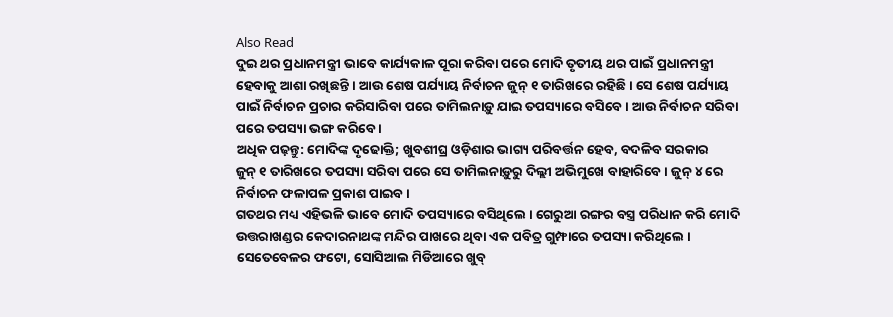Also Read
ଦୁଇ ଥର ପ୍ରଧାନମନ୍ତ୍ରୀ ଭାବେ କାର୍ଯ୍ୟକାଳ ପୂରା କରିବା ପରେ ମୋଦି ତୃତୀୟ ଥର ପାଇଁ ପ୍ରଧାନମନ୍ତ୍ରୀ ହେବାକୁ ଆଶା ରଖିଛନ୍ତି । ଆଉ ଶେଷ ପର୍ଯ୍ୟାୟ ନିର୍ବାଚନ ଜୁନ୍ ୧ ତାରିଖରେ ରହିଛି । ସେ ଶେଷ ପର୍ଯ୍ୟାୟ ପାଇଁ ନିର୍ବାଚନ ପ୍ରଚାର କରିସାରିବା ପରେ ତାମିଲନାଡ଼ୁ ଯାଇ ତପସ୍ୟାରେ ବସିବେ । ଆଉ ନିର୍ବାଚନ ସରିବା ପରେ ତପସ୍ୟା ଭଙ୍ଗ କରିବେ ।
ଅଧିକ ପଢ଼ନ୍ତୁ: ମୋଦିଙ୍କ ଦୃଢୋକ୍ତି; ଖୁବଶୀଘ୍ର ଓଡ଼ିଶାର ଭାଗ୍ୟ ପରିବର୍ତ୍ତନ ହେବ, ବଦଳିବ ସରକାର
ଜୁନ୍ ୧ ତାରିଖରେ ତପସ୍ୟା ସରିବା ପରେ ସେ ତାମିଲନାଡ଼ୁରୁ ଦିଲ୍ଲୀ ଅଭିମୁଖେ ବାହାରିବେ । ଜୁନ୍ ୪ ରେ ନିର୍ବାଚନ ଫଳାପଳ ପ୍ରକାଶ ପାଇବ ।
ଗତଥର ମଧ୍ୟ ଏହିଭଳି ଭାବେ ମୋଦି ତପସ୍ୟାରେ ବସିଥିଲେ । ଗେରୁଆ ରଙ୍ଗର ବସ୍ତ୍ର ପରିଧାନ କରି ମୋଦି ଉତ୍ତରାଖଣ୍ଡର କେଦାରନାଥଙ୍କ ମନ୍ଦିର ପାଖରେ ଥିବା ଏକ ପବିତ୍ର ଗୁମ୍ଫାରେ ତପସ୍ୟା କରିଥିଲେ । ସେତେବେଳର ଫଟୋ, ସୋସିଆଲ ମିଡିଆରେ ଖୁବ୍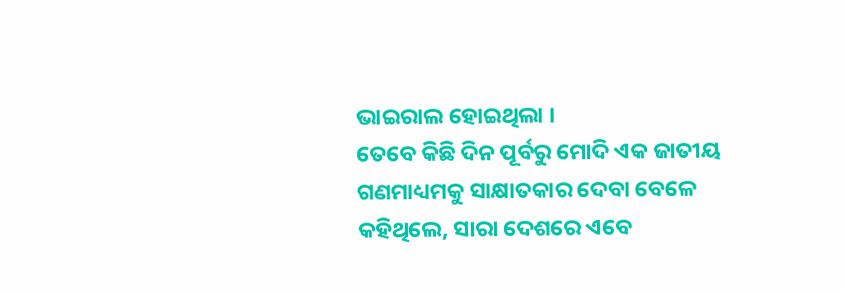ଭାଇରାଲ ହୋଇଥିଲା ।
ତେବେ କିଛି ଦିନ ପୂର୍ବରୁ ମୋଦି ଏକ ଜାତୀୟ ଗଣମାଧ୍ୟମକୁ ସାକ୍ଷାତକାର ଦେବା ବେଳେ କହିଥିଲେ, ସାରା ଦେଶରେ ଏବେ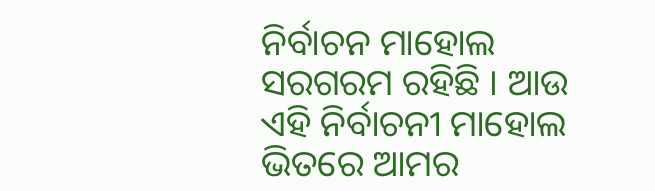ନିର୍ବାଚନ ମାହୋଲ ସରଗରମ ରହିଛି । ଆଉ ଏହି ନିର୍ବାଚନୀ ମାହୋଲ ଭିତରେ ଆମର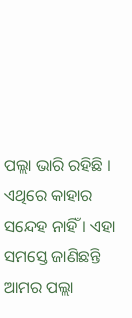ପଲ୍ଲା ଭାରି ରହିଛି । ଏଥିରେ କାହାର ସନ୍ଦେହ ନାହିଁ । ଏହା ସମସ୍ତେ ଜାଣିଛନ୍ତି ଆମର ପଲ୍ଲା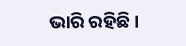ଭାରି ରହିଛି ।